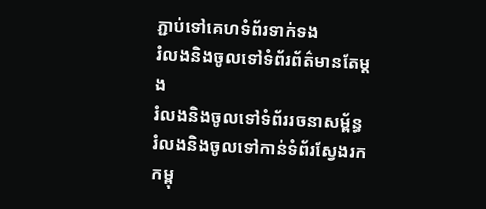ភ្ជាប់ទៅគេហទំព័រទាក់ទង
រំលងនិងចូលទៅទំព័រព័ត៌មានតែម្តង
រំលងនិងចូលទៅទំព័ររចនាសម្ព័ន្ធ
រំលងនិងចូលទៅកាន់ទំព័រស្វែងរក
កម្ពុ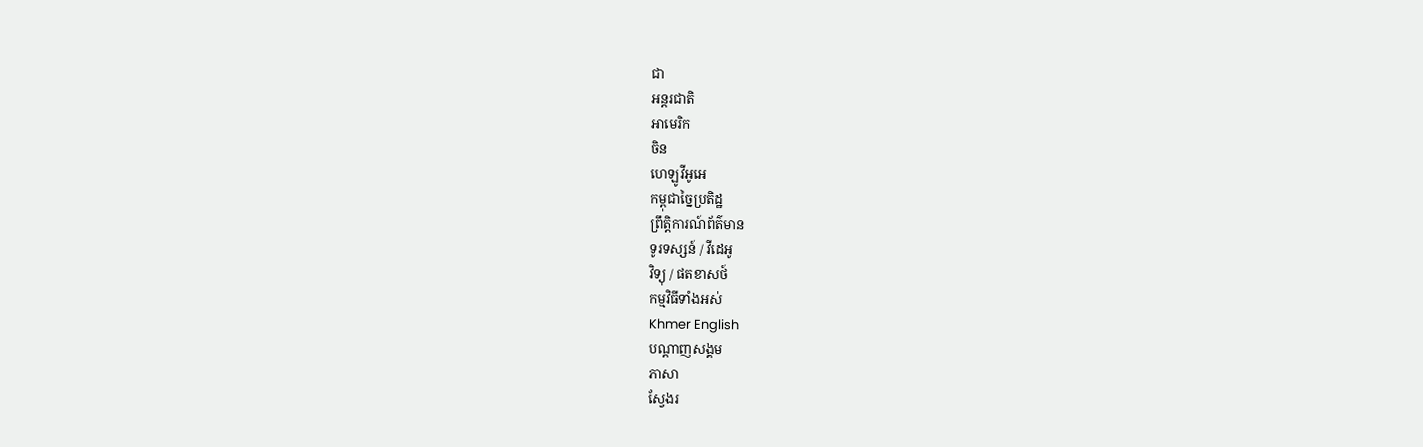ជា
អន្តរជាតិ
អាមេរិក
ចិន
ហេឡូវីអូអេ
កម្ពុជាច្នៃប្រតិដ្ឋ
ព្រឹត្តិការណ៍ព័ត៌មាន
ទូរទស្សន៍ / វីដេអូ
វិទ្យុ / ផតខាសថ៍
កម្មវិធីទាំងអស់
Khmer English
បណ្តាញសង្គម
ភាសា
ស្វែងរ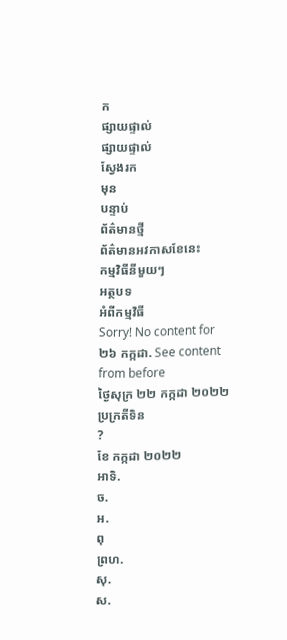ក
ផ្សាយផ្ទាល់
ផ្សាយផ្ទាល់
ស្វែងរក
មុន
បន្ទាប់
ព័ត៌មានថ្មី
ព័ត៌មានអវកាសខែនេះ
កម្មវិធីនីមួយៗ
អត្ថបទ
អំពីកម្មវិធី
Sorry! No content for ២៦ កក្កដា. See content from before
ថ្ងៃសុក្រ ២២ កក្កដា ២០២២
ប្រក្រតីទិន
?
ខែ កក្កដា ២០២២
អាទិ.
ច.
អ.
ពុ
ព្រហ.
សុ.
ស.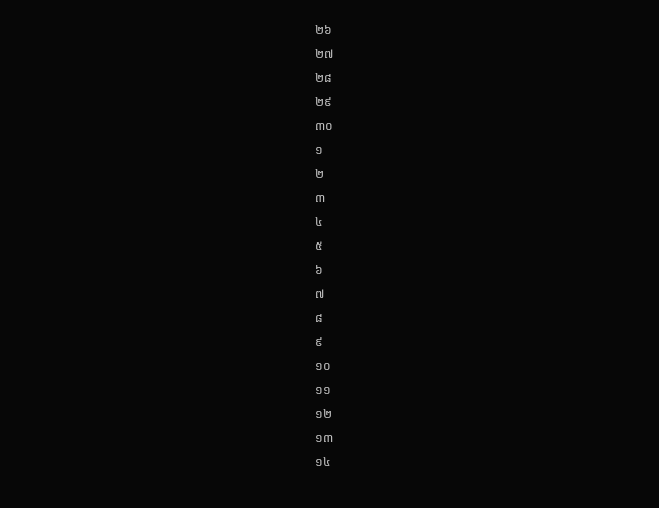២៦
២៧
២៨
២៩
៣០
១
២
៣
៤
៥
៦
៧
៨
៩
១០
១១
១២
១៣
១៤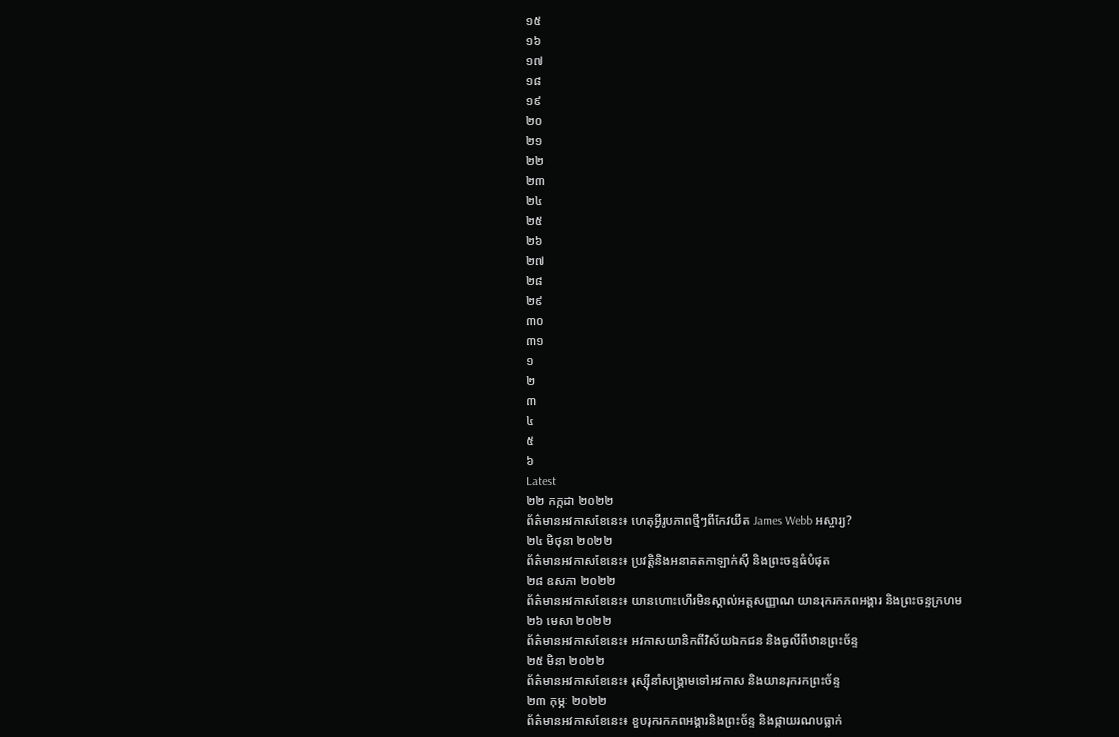១៥
១៦
១៧
១៨
១៩
២០
២១
២២
២៣
២៤
២៥
២៦
២៧
២៨
២៩
៣០
៣១
១
២
៣
៤
៥
៦
Latest
២២ កក្កដា ២០២២
ព័ត៌មានអវកាសខែនេះ៖ ហេតុអ្វីរូបភាពថ្មីៗពីកែវយឹត James Webb អស្ចារ្យ?
២៤ មិថុនា ២០២២
ព័ត៌មានអវកាសខែនេះ៖ ប្រវត្តិនិងអនាគតកាឡាក់ស៊ី និងព្រះចន្ទធំបំផុត
២៨ ឧសភា ២០២២
ព័ត៌មានអវកាសខែនេះ៖ យានហោះហើរមិនស្គាល់អត្តសញ្ញាណ យានរុករកភពអង្គារ និងព្រះចន្ទក្រហម
២៦ មេសា ២០២២
ព័ត៌មានអវកាសខែនេះ៖ អវកាសយានិកពីវិស័យឯកជន និងធូលីពីឋានព្រះច័ន្ទ
២៥ មិនា ២០២២
ព័ត៌មានអវកាសខែនេះ៖ រុស្ស៊ីនាំសង្គ្រាមទៅអវកាស និងយានរុករកព្រះច័ន្ទ
២៣ កុម្ភៈ ២០២២
ព័ត៌មានអវកាសខែនេះ៖ ខួបរុករកភពអង្គារនិងព្រះច័ន្ទ និងផ្កាយរណបធ្លាក់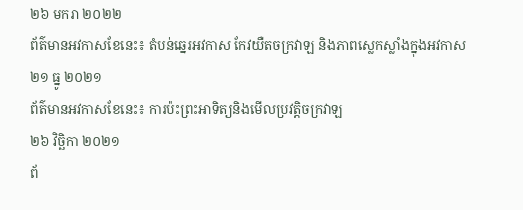២៦ មករា ២០២២
ព័ត៌មានអវកាសខែនេះ៖ តំបន់ឆ្នេរអវកាស កែវយឺតចក្រវាឡ និងភាពស្លេកស្លាំងក្នុងអវកាស
២១ ធ្នូ ២០២១
ព័ត៌មានអវកាសខែនេះ៖ ការប៉ះព្រះអាទិត្យនិងមើលប្រវត្តិចក្រវាឡ
២៦ វិច្ឆិកា ២០២១
ព័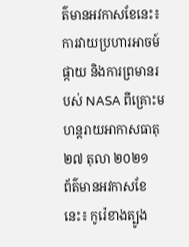ត៌មានអវកាសខែនេះ៖ ការវាយប្រហារអាចម៍ផ្កាយ និងការព្រមានរបស់ NASA ពីគ្រោះមហន្តរាយអាកាសធាតុ
២៧ តុលា ២០២១
ព័ត៌មានអវកាសខែនេះ៖ កូរ៉េខាងត្បូង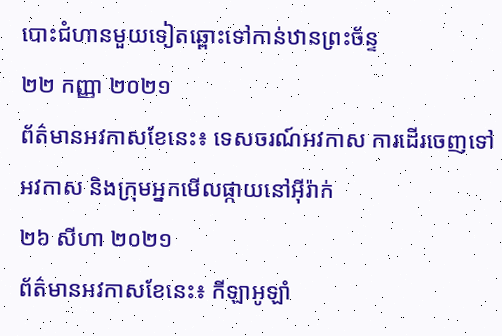បោះជំហានមួយទៀតឆ្ពោះទៅកាន់ឋានព្រះច័ន្ទ
២២ កញ្ញា ២០២១
ព័ត៌មានអវកាសខែនេះ៖ ទេសចរណ៍អវកាស ការដើរចេញទៅអវកាស និងក្រុមអ្នកមើលផ្កាយនៅអ៊ីរ៉ាក់
២៦ សីហា ២០២១
ព័ត៌មានអវកាសខែនេះ៖ កីឡាអូឡាំ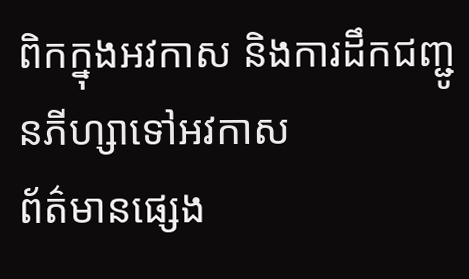ពិកក្នុងអវកាស និងការដឹកជញ្ជូនភីហ្សាទៅអវកាស
ព័ត៌មានផ្សេង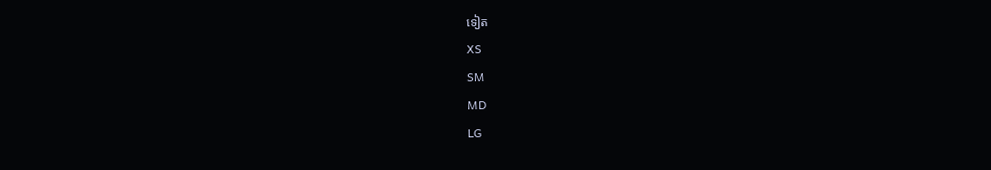ទៀត
XS
SM
MD
LG